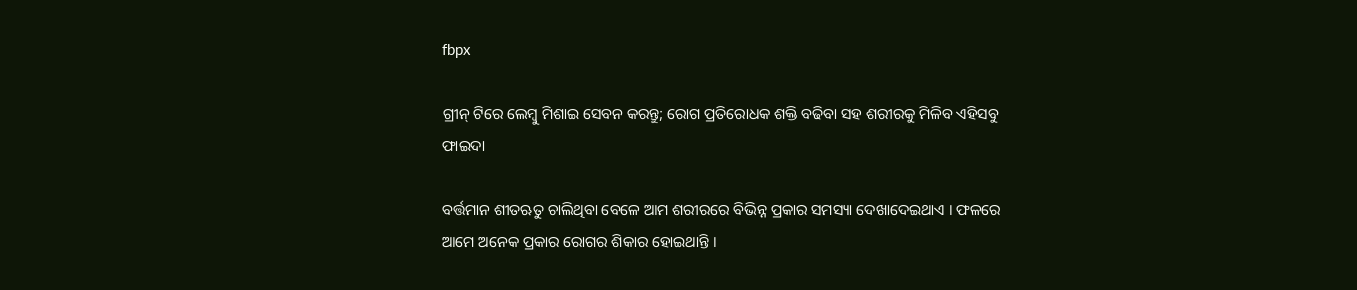fbpx

ଗ୍ରୀନ୍ ଟିରେ ଲେମ୍ବୁ ମିଶାଇ ସେବନ କରନ୍ତୁ; ରୋଗ ପ୍ରତିରୋଧକ ଶକ୍ତି ବଢିବା ସହ ଶରୀରକୁ ମିଳିବ ଏହିସବୁ ଫାଇଦା

ବର୍ତ୍ତମାନ ଶୀତଋତୁ ଚାଲିଥିବା ବେଳେ ଆମ ଶରୀରରେ ବିଭିନ୍ନ ପ୍ରକାର ସମସ୍ୟା ଦେଖାଦେଇଥାଏ । ଫଳରେ ଆମେ ଅନେକ ପ୍ରକାର ରୋଗର ଶିକାର ହୋଇଥାନ୍ତି ।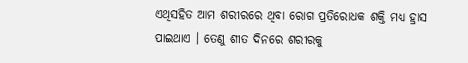ଏଥିସହିତ ଆମ ଶରୀରରେ ଥିବା ରୋଗ ପ୍ରତିରୋଧକ ଶକ୍ତି ମଧ୍ୟ ହ୍ରାସ ପାଇଥାଏ । ତେଣୁ ଶୀତ ଦିନରେ ଶରୀରକୁ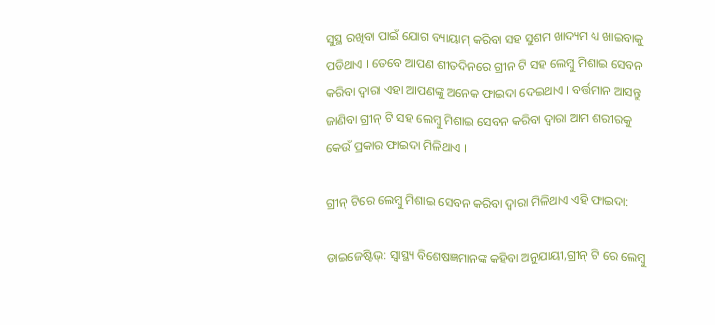ସୁସ୍ଥ ରଖିବା ପାଇଁ ଯୋଗ ବ୍ୟାୟାମ୍ କରିବା ସହ ସୁଶମ ଖାଦ୍ୟମ ଧ୍ୟ ଖାଇବାକୁ ପଡିଥାଏ । ତେବେ ଆପଣ ଶୀତଦିନରେ ଗ୍ରୀନ ଟି ସହ ଲେମ୍ବୁ ମିଶାଇ ସେବନ କରିବା ଦ୍ୱାରା ଏହା ଆପଣଙ୍କୁ ଅନେକ ଫାଇଦା ଦେଇଥାଏ । ବର୍ତ୍ତମାନ ଆସନ୍ତୁ ଜାଣିବା ଗ୍ରୀନ୍ ଟି ସହ ଲେମ୍ବୁ ମିଶାଇ ସେବନ କରିବା ଦ୍ୱାରା ଆମ ଶରୀରକୁ କେଉଁ ପ୍ରକାର ଫାଇଦା ମିଳିଥାଏ ।

ଗ୍ରୀନ୍ ଟିରେ ଲେମ୍ବୁ ମିଶାଇ ସେବନ କରିବା ଦ୍ୱାରା ମିଳିଥାଏ ଏହି ଫାଇଦା:

ଡାଇଜେଷ୍ଟିଭ୍: ସ୍ୱାସ୍ଥ୍ୟ ବିଶେଷଜ୍ଞମାନଙ୍କ କହିବା ଅନୁଯାୟୀ,ଗ୍ରୀନ୍ ଟି ରେ ଲେମ୍ବୁ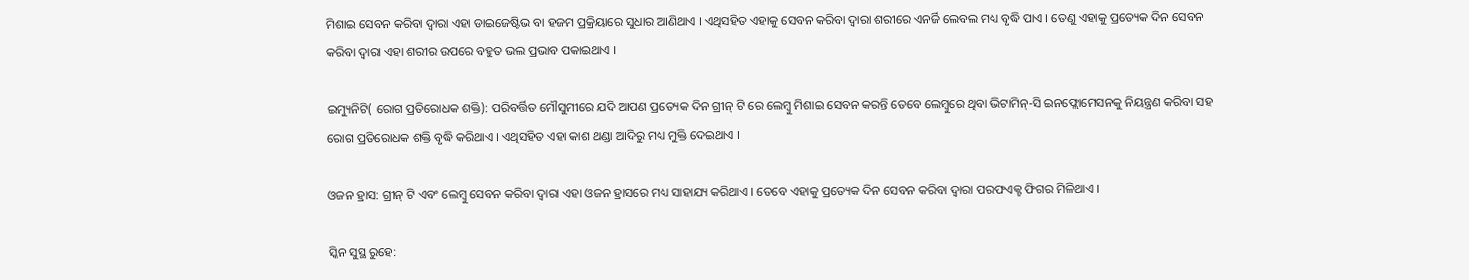ମିଶାଇ ସେବନ କରିବା ଦ୍ୱାରା ଏହା ଡାଇଜେଷ୍ଟିଭ ବା ହଜମ ପ୍ରକ୍ରିୟାରେ ସୁଧାର ଆଣିଥାଏ । ଏଥିସହିତ ଏହାକୁ ସେବନ କରିବା ଦ୍ୱାରା ଶରୀରେ ଏନର୍ଜି ଲେବଲ ମଧ୍ୟ ବୃଦ୍ଧି ପାଏ । ତେଣୁ ଏହାକୁ ପ୍ରତ୍ୟେକ ଦିନ ସେବନ କରିବା ଦ୍ୱାରା ଏହା ଶରୀର ଉପରେ ବହୁତ ଭଲ ପ୍ରଭାବ ପକାଇଥାଏ ।

ଇମ୍ୟୁନିଟି( ରୋଗ ପ୍ରତିରୋଧକ ଶକ୍ତି): ପରିବର୍ତ୍ତିତ ମୌସୁମୀରେ ଯଦି ଆପଣ ପ୍ରତ୍ୟେକ ଦିନ ଗ୍ରୀନ୍ ଟି ରେ ଲେମ୍ବୁ ମିଶାଇ ସେବନ କରନ୍ତି ତେବେ ଲେମ୍ବୁରେ ଥିବା ଭିଟାମିନ୍-ସି ଇନଫ୍ଲୋମେସନକୁ ନିୟନ୍ତ୍ରଣ କରିବା ସହ ରୋଗ ପ୍ରତିରୋଧକ ଶକ୍ତି ବୃଦ୍ଧି କରିଥାଏ । ଏଥିସହିତ ଏହା କାଶ ଥଣ୍ଡା ଆଦିରୁ ମଧ୍ୟ ମୁକ୍ତି ଦେଇଥାଏ ।

ଓଜନ ହ୍ରାସ: ଗ୍ରୀନ୍ ଟି ଏବଂ ଲେମ୍ବୁ ସେବନ କରିବା ଦ୍ୱାରା ଏହା ଓଜନ ହ୍ରାସରେ ମଧ୍ୟ ସାହାଯ୍ୟ କରିଥାଏ । ତେବେ ଏହାକୁ ପ୍ରତ୍ୟେକ ଦିନ ସେବନ କରିବା ଦ୍ୱାରା ପରଫଏକ୍ଟ ଫିଗର ମିଳିଥାଏ ।

ସ୍କିନ ସୁସ୍ଥ ରୁହେ: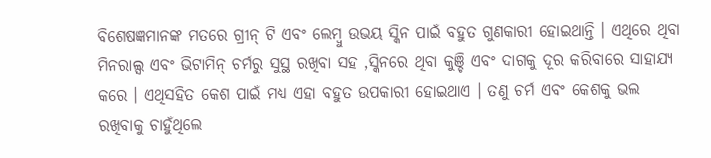ବିଶେଷଜ୍ଞମାନଙ୍କ ମତରେ ଗ୍ରୀନ୍ ଟି ଏବଂ ଲେମ୍ବୁ ଉଭୟ ସ୍କିନ ପାଇଁ ବହୁତ ଗୁଣକାରୀ ହୋଇଥାନ୍ତି । ଏଥିରେ ଥିବା ମିନରାଲ୍ସ ଏବଂ ଭିଟାମିନ୍ ଚର୍ମରୁ ସୁସ୍ଥ ରଖିବା ସହ ,ସ୍କିନରେ ଥିବା କୁଞ୍ଚି ଏବଂ ଦାଗକୁ ଦୂର କରିବାରେ ସାହାଯ୍ୟ କରେ । ଏଥିସହିତ କେଶ ପାଇଁ ମଧ୍ୟ ଏହା ବହୁତ ଉପକାରୀ ହୋଇଥାଏ । ତଣୁ ଚର୍ମ ଏବଂ କେଶକୁ ଭଲ ରଖିବାକୁ ଚାହୁଁଥିଲେ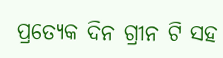ପ୍ରତ୍ୟେକ ଦିନ ଗ୍ରୀନ ଟି ସହ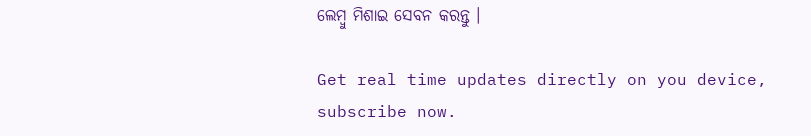ଲେମ୍ବୁ ମିଶାଇ ସେବନ କରନ୍ତୁ ।

Get real time updates directly on you device, subscribe now.